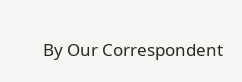By Our Correspondent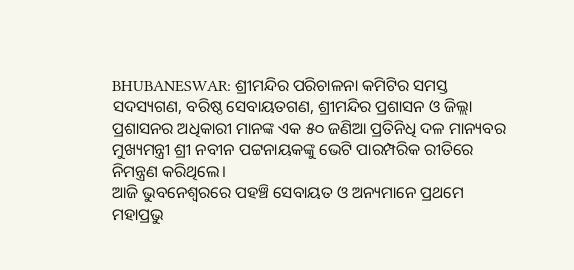BHUBANESWAR: ଶ୍ରୀମନ୍ଦିର ପରିଚାଳନା କମିଟିର ସମସ୍ତ ସଦସ୍ୟଗଣ, ବରିଷ୍ଠ ସେବାୟତଗଣ, ଶ୍ରୀମନ୍ଦିର ପ୍ରଶାସନ ଓ ଜିଲ୍ଲା ପ୍ରଶାସନର ଅଧିକାରୀ ମାନଙ୍କ ଏକ ୫୦ ଜଣିଆ ପ୍ରତିନିଧି ଦଳ ମାନ୍ୟବର ମୁଖ୍ୟମନ୍ତ୍ରୀ ଶ୍ରୀ ନବୀନ ପଟ୍ଟନାୟକଙ୍କୁ ଭେଟି ପାରମ୍ପରିକ ରୀତିରେ ନିମନ୍ତ୍ରଣ କରିଥିଲେ।
ଆଜି ଭୁବନେଶ୍ବରରେ ପହଞ୍ଚି ସେବାୟତ ଓ ଅନ୍ୟମାନେ ପ୍ରଥମେ ମହାପ୍ରଭୁ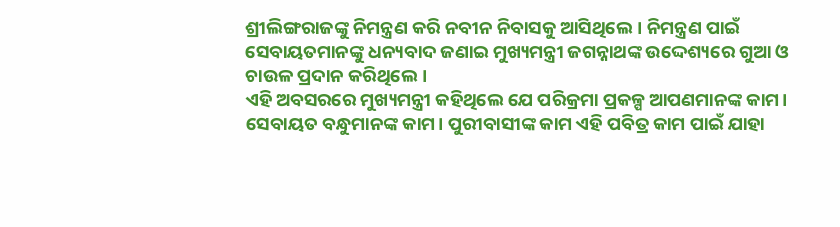ଶ୍ରୀଲିଙ୍ଗରାଜଙ୍କୁ ନିମନ୍ତ୍ରଣ କରି ନବୀନ ନିବାସକୁ ଆସିଥିଲେ। ନିମନ୍ତ୍ରଣ ପାଇଁ ସେବାୟତମାନଙ୍କୁ ଧନ୍ୟବାଦ ଜଣାଇ ମୁଖ୍ୟମନ୍ତ୍ରୀ ଜଗନ୍ନାଥଙ୍କ ଉଦ୍ଦେଶ୍ୟରେ ଗୁଆ ଓ ଚାଉଳ ପ୍ରଦାନ କରିଥିଲେ।
ଏହି ଅବସରରେ ମୁଖ୍ୟମନ୍ତ୍ରୀ କହିଥିଲେ ଯେ ପରିକ୍ରମା ପ୍ରକଳ୍ପ ଆପଣମାନଙ୍କ କାମ। ସେବାୟତ ବନ୍ଧୁମାନଙ୍କ କାମ। ପୁରୀବାସୀଙ୍କ କାମ ଏହି ପବିତ୍ର କାମ ପାଇଁ ଯାହା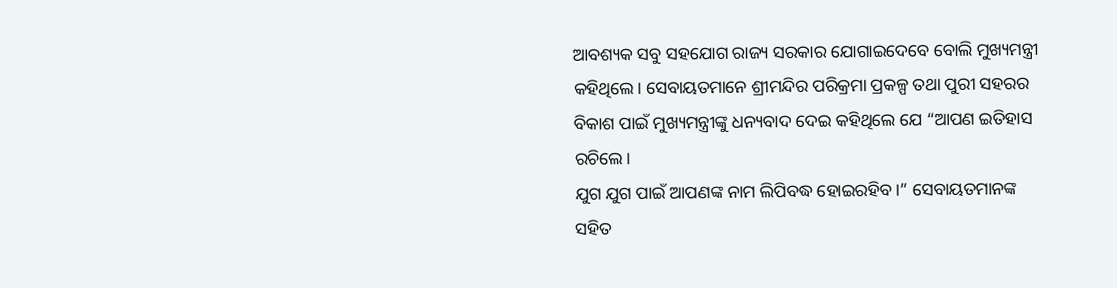ଆବଶ୍ୟକ ସବୁ ସହଯୋଗ ରାଜ୍ୟ ସରକାର ଯୋଗାଇଦେବେ ବୋଲି ମୁଖ୍ୟମନ୍ତ୍ରୀ କହିଥିଲେ। ସେବାୟତମାନେ ଶ୍ରୀମନ୍ଦିର ପରିକ୍ରମା ପ୍ରକଳ୍ପ ତଥା ପୁରୀ ସହରର ବିକାଶ ପାଇଁ ମୁଖ୍ୟମନ୍ତ୍ରୀଙ୍କୁ ଧନ୍ୟବାଦ ଦେଇ କହିଥିଲେ ଯେ “ଆପଣ ଇତିହାସ ରଚିଲେ।
ଯୁଗ ଯୁଗ ପାଇଁ ଆପଣଙ୍କ ନାମ ଲିପିବଦ୍ଧ ହୋଇରହିବ।” ସେବାୟତମାନଙ୍କ ସହିତ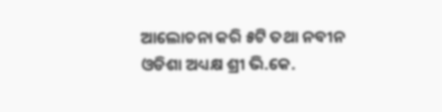ଆଲୋଚନା କରି ୫ଟି ତଥା ନବୀନ ଓଡିଶା ଅଧ୍ୟକ୍ଷ ଶ୍ରୀ ଭି.କେ.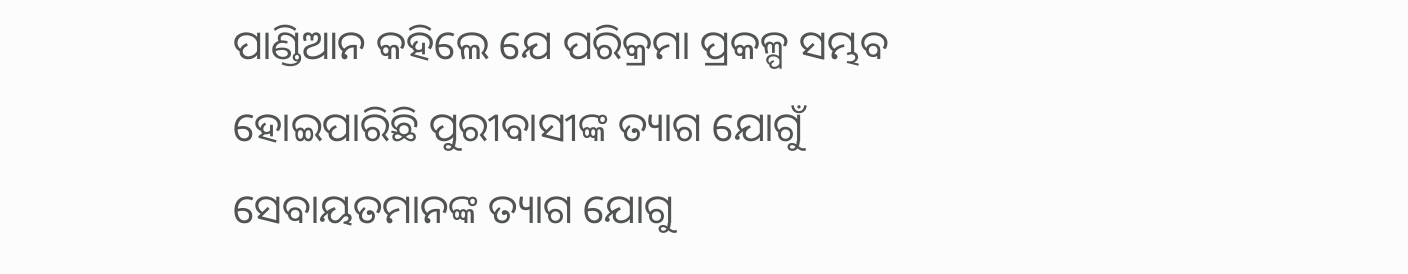ପାଣ୍ଡିଆନ କହିଲେ ଯେ ପରିକ୍ରମା ପ୍ରକଳ୍ପ ସମ୍ଭବ ହୋଇପାରିଛି ପୁରୀବାସୀଙ୍କ ତ୍ୟାଗ ଯୋଗୁଁ ସେବାୟତମାନଙ୍କ ତ୍ୟାଗ ଯୋଗୁ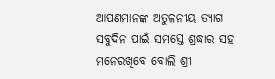ଆପଣମାନଙ୍କ ଅତୁଳନୀୟ ତ୍ୟାଗ ସବୁଦିନ ପାଇଁ ସମସ୍ତେ ଶ୍ରଦ୍ଧାର ସହ ମନେରଖିବେ ବୋଲି ଶ୍ରୀ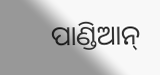ପାଣ୍ଡିଆନ୍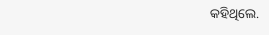କହିଥିଲେ.